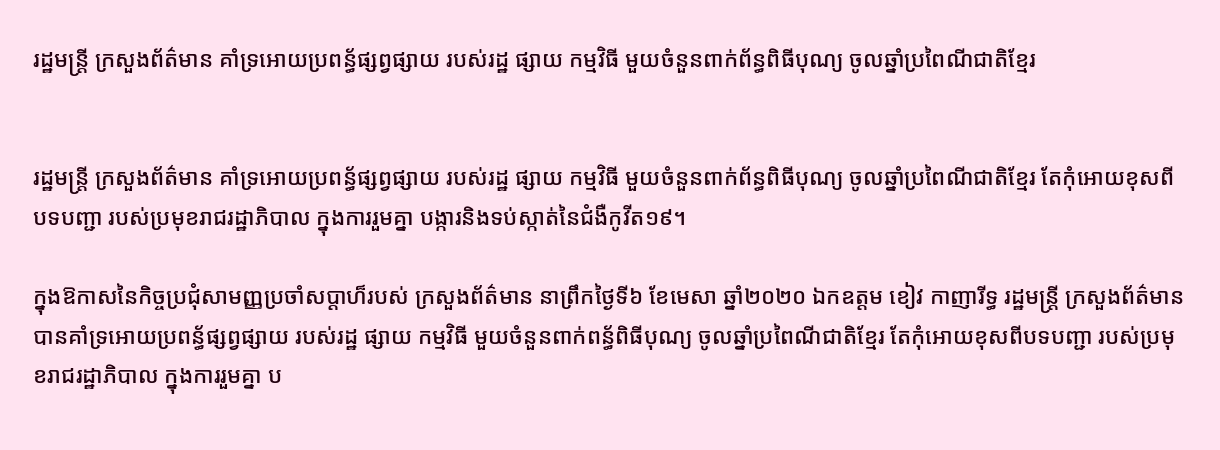រដ្ឋមន្រ្តី ក្រសួងព័ត៌មាន គាំទ្រអោយប្រពន្ធ័ផ្សព្វផ្សាយ របស់រដ្ឋ ផ្សាយ កម្មវិធី មួយចំនួនពាក់ព័ន្ធពិធីបុណ្យ ចូលឆ្នាំប្រពៃណីជាតិខ្មែរ


រដ្ឋមន្រ្តី ក្រសួងព័ត៌មាន គាំទ្រអោយប្រពន្ធ័ផ្សព្វផ្សាយ របស់រដ្ឋ ផ្សាយ កម្មវិធី មួយចំនួនពាក់ព័ន្ធពិធីបុណ្យ ចូលឆ្នាំប្រពៃណីជាតិខ្មែរ តែកុំអោយខុសពីបទបញ្ជា របស់ប្រមុខរាជរដ្ឋាភិបាល ក្នុងការរួមគ្នា បង្ការនិងទប់ស្កាត់នៃជំងឺកូវីត១៩។

ក្នុងឱកាសនៃកិច្ចប្រជុំសាមញ្ញប្រចាំសប្តាហ៏របស់ ក្រសួងព័ត៌មាន នាព្រឹកថ្ងៃទី៦ ខែមេសា ឆ្នាំ២០២០ ឯកឧត្តម ខៀវ កាញារីទ្ធ រដ្ឋមន្រ្តី ក្រសួងព័ត៌មាន បានគាំទ្រអោយប្រពន្ធ័ផ្សព្វផ្សាយ របស់រដ្ឋ ផ្សាយ កម្មវិធី មួយចំនួនពាក់ពន្ធ័ពិធីបុណ្យ ចូលឆ្នាំប្រពៃណីជាតិខ្មែរ តែកុំអោយខុសពីបទបញ្ជា របស់ប្រមុខរាជរដ្ឋាភិបាល ក្នុងការរួមគ្នា ប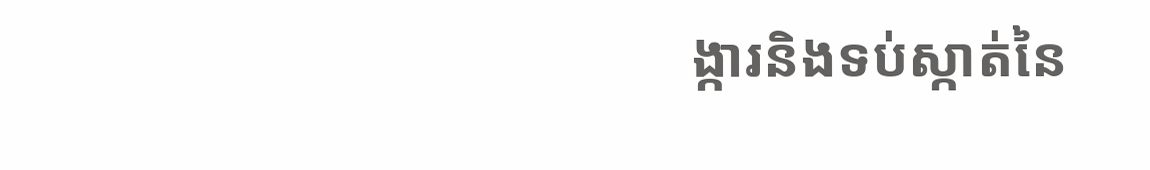ង្ការនិងទប់ស្កាត់នៃ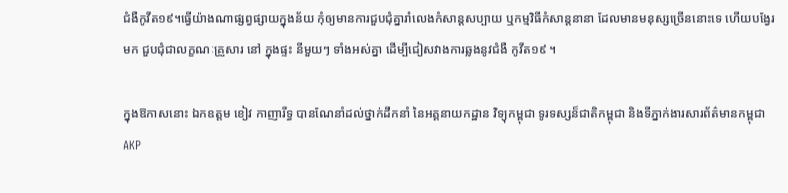ជំងឺកូវីត១៩។ធ្វើយ៉ាងណាផ្សព្វផ្សាយក្នុងន័យ កុំឲ្យមានការជួបជុំគ្នារាំលេងកំសាន្តសប្បាយ ឬកម្មវិធីកំសាន្តនានា ដែលមានមនុស្សច្រើននោះទេ ហើយបង្វែរមក ជួបជុំជាលក្ខណៈគ្រួសារ នៅ ក្នុងផ្ទះ នីមួយៗ ទាំងអស់គ្នា ដើម្បីជៀសវាងការឆ្លងនូវជំងឺ កូវីត១៩ ។

ក្នុងឱកាសនោះ ឯកឧត្តម ខៀវ កាញារីទ្ធ បានណែនាំដល់ថ្នាក់ដឹកនាំ នៃអគ្គនាយកដ្ឋាន វិទ្យុកម្ពុជា ទូរទស្សន៏ជាតិកម្ពុជា និងទីភ្នាក់ងារសារព័ត៌មានកម្ពុជា AKP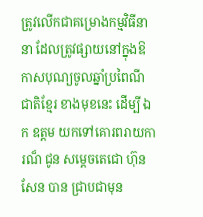ត្រូវលើកជាគម្រោងកម្មវិធីនានា ដែលត្រូវផ្សាយនៅក្នុងឱកាសបុណ្យចូលឆ្នាំប្រពៃណីជាតិខ្មែរ ខាងមុខនេះ ដើម្បី ឯក ឧត្តម យកទៅគោរពរាយការណ៏ ជូន សម្តេចតេជោ ហ៊ុន សែន បាន ជ្រាបជាមុន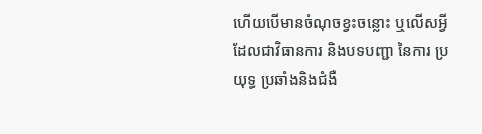ហើយបើមានចំណុចខ្វះចន្លោះ ឬលើសអ្វីដែលជាវិធានការ និងបទបញ្ជា នៃការ ប្រយុទ្ធ ប្រឆាំងនិងជំងឺ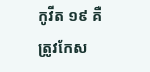កូវីត ១៩ គឺត្រូវកែស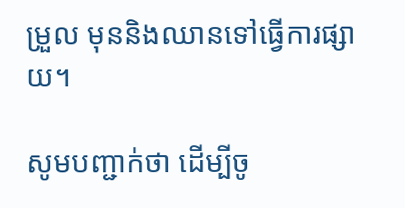ម្រួល មុននិងឈានទៅធ្វើការផ្សាយ។

សូមបញ្ជាក់ថា ដើម្បីចូ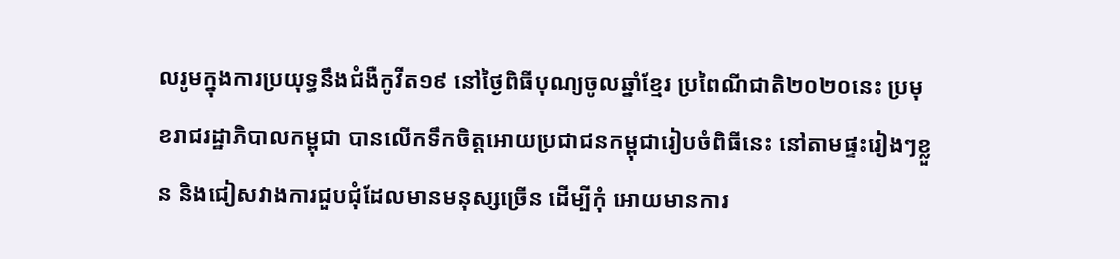លរូមក្នុងការប្រយុទ្ធនឹងជំងឺកូវីត១៩ នៅថ្ងៃពិធីបុណ្យចូលឆ្នាំខ្មែរ ប្រពៃណីជាតិ២០២០នេះ ប្រមុខរាជរដ្ឋាភិបាលកម្ពុជា បានលើកទឹកចិត្តអោយប្រជាជនកម្ពុជារៀបចំពិធីនេះ នៅតាមផ្ទះរៀងៗខ្លួន និងជៀសវាងការជួបជុំដែលមានមនុស្សច្រើន ដើម្បីកុំ អោយមានការ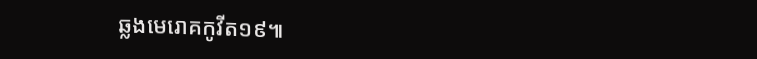ឆ្លងមេរោគកូវីត១៩៕